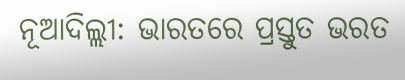ନୂଆଦିଲ୍ଲୀ: ଭାରତରେ ପ୍ରସ୍ତୁତ ଭରତ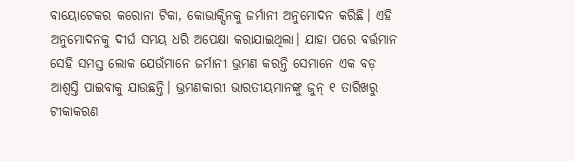ବାୟୋଟେକର କରୋନା ଟିକା, କୋଭାକ୍ସିନକୁ ଜର୍ମାନୀ ଅନୁମୋଦନ କରିଛି। ଏହି ଅନୁମୋଦନକୁ ଦୀର୍ଘ ସମୟ ଧରି ଅପେକ୍ଷା କରାଯାଇଥିଲା। ଯାହା ପରେ ବର୍ତ୍ତମାନ ସେହି ସମସ୍ତ ଲୋକ ଯେଉଁମାନେ ଜର୍ମାନୀ ଭ୍ରମଣ କରନ୍ତି ସେମାନେ ଏକ ବଡ଼ ଆଶ୍ଵସ୍ତି ପାଇବାକୁ ଯାଉଛନ୍ତି। ଭ୍ରମଣକାରୀ ଭାରତୀୟମାନଙ୍କୁ ଜୁନ୍ ୧ ତାରିଖରୁ ଟୀକାକରଣ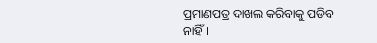ପ୍ରମାଣପତ୍ର ଦାଖଲ କରିବାକୁ ପଡିବ ନାହିଁ।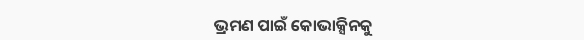ଭ୍ରମଣ ପାଇଁ କୋଭାକ୍ସିନକୁ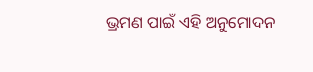ଭ୍ରମଣ ପାଇଁ ଏହି ଅନୁମୋଦନ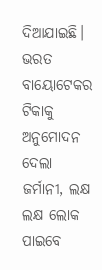ଦିଆଯାଇଛି।
ଭରତ ବାୟୋଟେକର ଟିକାକୁ ଅନୁମୋଦନ ଦେଲା ଜର୍ମାନୀ, ଲକ୍ଷ ଲକ୍ଷ ଲୋକ ପାଇବେ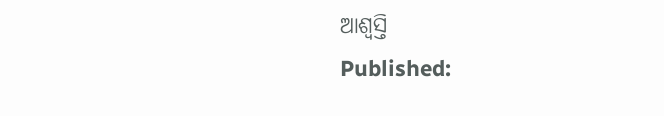ଆଶ୍ଵସ୍ତି
Published: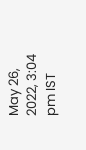May 26, 2022, 3:04 pm IST